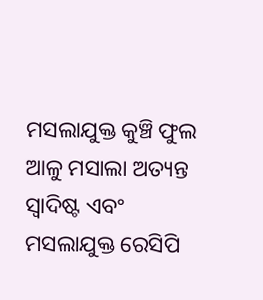ମସଲାଯୁକ୍ତ କୁଞ୍ଚି ଫୁଲ ଆଳୁ ମସାଲା ଅତ୍ୟନ୍ତ ସ୍ୱାଦିଷ୍ଟ ଏବଂ ମସଲାଯୁକ୍ତ ରେସିପି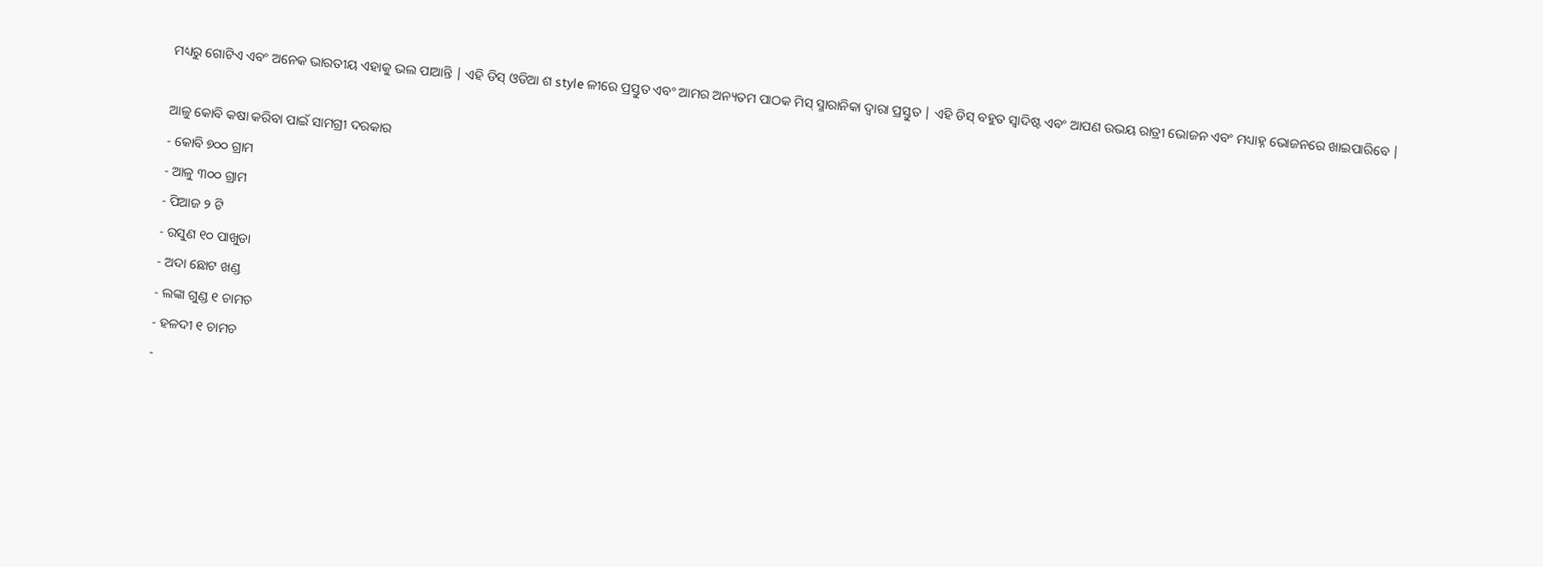ମଧ୍ୟରୁ ଗୋଟିଏ ଏବଂ ଅନେକ ଭାରତୀୟ ଏହାକୁ ଭଲ ପାଆନ୍ତି | ଏହି ଡିସ୍ ଓଡିଆ ଶ style ଳୀରେ ପ୍ରସ୍ତୁତ ଏବଂ ଆମର ଅନ୍ୟତମ ପାଠକ ମିସ୍ ସ୍ମାରାନିକା ଦ୍ୱାରା ପ୍ରସ୍ତୁତ | ଏହି ଡିସ୍ ବହୁତ ସ୍ୱାଦିଷ୍ଟ ଏବଂ ଆପଣ ଉଭୟ ରାତ୍ରୀ ଭୋଜନ ଏବଂ ମଧ୍ୟାହ୍ନ ଭୋଜନରେ ଖାଇପାରିବେ |

ଆଳୁ କୋବି କଷା କରିବା ପାଇଁ ସାମଗ୍ରୀ ଦରକାର
- କୋବି ୭୦୦ ଗ୍ରାମ
- ଆଳୁ ୩୦୦ ଗ୍ରାମ
- ପିଆଜ ୨ ଟି
- ରସୁଣ ୧୦ ପାଖୁଡା
- ଅଦା ଛୋଟ ଖଣ୍ଡ
- ଲଙ୍କା ଗୁଣ୍ଡ ୧ ଚାମଚ
- ହଳଦୀ ୧ ଚାମଚ
-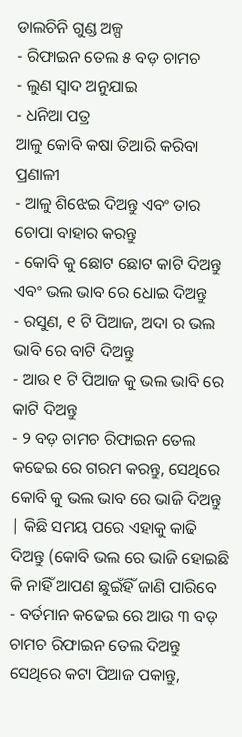ଡାଲଚିନି ଗୁଣ୍ଡ ଅଳ୍ପ
- ରିଫାଇନ ତେଲ ୫ ବଡ଼ ଚାମଚ
- ଲୁଣ ସ୍ୱାଦ ଅନୁଯାଇ
- ଧନିଆ ପତ୍ର
ଆଳୁ କୋବି କଷା ତିଆରି କରିବା ପ୍ରଣାଳୀ
- ଆଳୁ ଶିଝେଇ ଦିଅନ୍ତୁ ଏବଂ ତାର ଚୋପା ବାହାର କରନ୍ତୁ
- କୋବି କୁ ଛୋଟ ଛୋଟ କାଟି ଦିଅନ୍ତୁ ଏବଂ ଭଲ ଭାବ ରେ ଧୋଇ ଦିଅନ୍ତୁ
- ରସୁଣ, ୧ ଟି ପିଆଜ, ଅଦା ର ଭଲ ଭାବି ରେ ବାଟି ଦିଅନ୍ତୁ
- ଆଉ ୧ ଟି ପିଆଜ କୁ ଭଲ ଭାବି ରେ କାଟି ଦିଅନ୍ତୁ
- ୨ ବଡ଼ ଚାମଚ ରିଫାଇନ ତେଲ କଢେଇ ରେ ଗରମ କରନ୍ତୁ, ସେଥିରେ କୋବି କୁ ଭଲ ଭାବ ରେ ଭାଜି ଦିଅନ୍ତୁ | କିଛି ସମୟ ପରେ ଏହାକୁ କାଢି ଦିଅନ୍ତୁ (କୋବି ଭଲ ରେ ଭାଜି ହୋଇଛି କି ନାହିଁ ଆପଣ ଛୁଇଁହିଁ ଜାଣି ପାରିବେ
- ବର୍ତମାନ କଢେଇ ରେ ଆଉ ୩ ବଡ଼ ଚାମଚ ରିଫାଇନ ତେଲ ଦିଅନ୍ତୁ ସେଥିରେ କଟା ପିଆଜ ପକାନ୍ତୁ,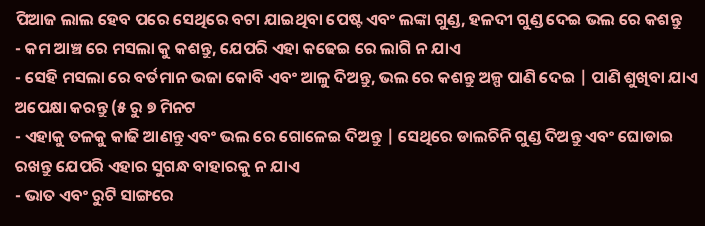ପିଆଜ ଲାଲ ହେବ ପରେ ସେଥିରେ ବଟା ଯାଇଥିବା ପେଷ୍ଟ ଏବଂ ଲଙ୍କା ଗୁଣ୍ଡ, ହଳଦୀ ଗୁଣ୍ଡ ଦେଇ ଭଲ ରେ କଶନ୍ତୁ
- କମ ଆଞ୍ଚ ରେ ମସଲା କୁ କଶନ୍ତୁ, ଯେପରି ଏହା କଢେଇ ରେ ଲାଗି ନ ଯାଏ
- ସେହି ମସଲା ରେ ବର୍ତମାନ ଭଜା କୋବି ଏବଂ ଆଳୁ ଦିଅନ୍ତୁ, ଭଲ ରେ କଶନ୍ତୁ ଅଳ୍ପ ପାଣି ଦେଇ | ପାଣି ଶୁଖିବା ଯାଏ ଅପେକ୍ଷା କରନ୍ତୁ (୫ ରୁ ୭ ମିନଟ
- ଏହାକୁ ତଳକୁ କାଢି ଆଣନ୍ତୁ ଏବଂ ଭଲ ରେ ଗୋଳେଇ ଦିଅନ୍ତୁ | ସେଥିରେ ଡାଲଚିନି ଗୁଣ୍ଡ ଦିଅନ୍ତୁ ଏବଂ ଘୋଡାଇ ରଖନ୍ତୁ ଯେପରି ଏହାର ସୁଗନ୍ଧ ବାହାରକୁ ନ ଯାଏ
- ଭାତ ଏବଂ ରୁଟି ସାଙ୍ଗରେ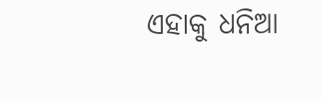ଏହାକୁ ଧନିଆ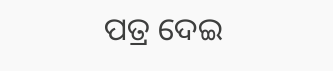ପତ୍ର ଦେଇ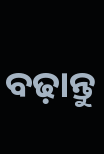ବଢ଼ାନ୍ତୁ